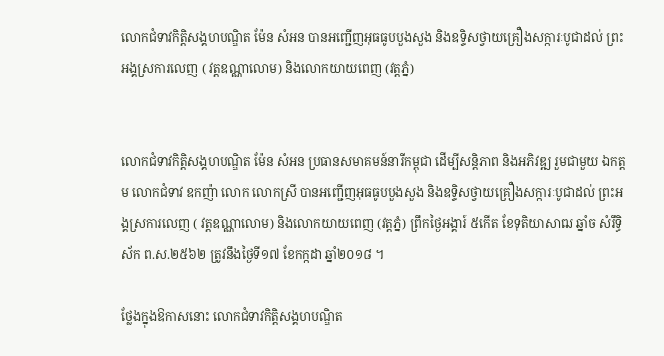លោកជំទាវកិត្តិសង្គហបណ្ឌិត ម៉ែន សំអន បានអញ្ជើញអុធធូបបួងសួង និងឧទ្ទិសថ្វាយគ្រឿងសក្ការៈបូជាដល់ ព្រះអង្គស្រការលេញ ( វត្តឧណ្ណាលោម) និងលោកយាយពេញ (វត្តភ្នំ)


លោកជំទាវកិត្តិសង្គហបណ្ឌិត ម៉ែន សំអន ប្រធានសមាគមន៍នារីកម្ពុជា ដើម្បីសន្តិភាព និងអភិវឌ្ឍ រួមជាមួយ ឯកត្តម លោកជំទាវ ឧកញ៉ា លោក លោកស្រី បានអញ្ជើញអុធធូបបួងសួង និងឧទ្ទិសថ្វាយគ្រឿងសក្ការៈបូជាដល់ ព្រះអង្គស្រការលេញ ( វត្តឧណ្ណាលោម) និងលោកយាយពេញ (វត្តភ្នំ) ព្រឹកថ្ងៃអង្គារ៍ ៥កើត ខែទុតិយាសាឍ ឆ្នាំច សំរឹទ្ធិស័ក ព.ស.២៥៦២ ត្រូវនឹងថ្ងៃទី១៧ ខែកក្កដា ឆ្នាំ២០១៨ ។

ថ្លែងក្នុងឱកាសនោះ លោកជំទាវកិត្តិសង្គហបណ្ឌិត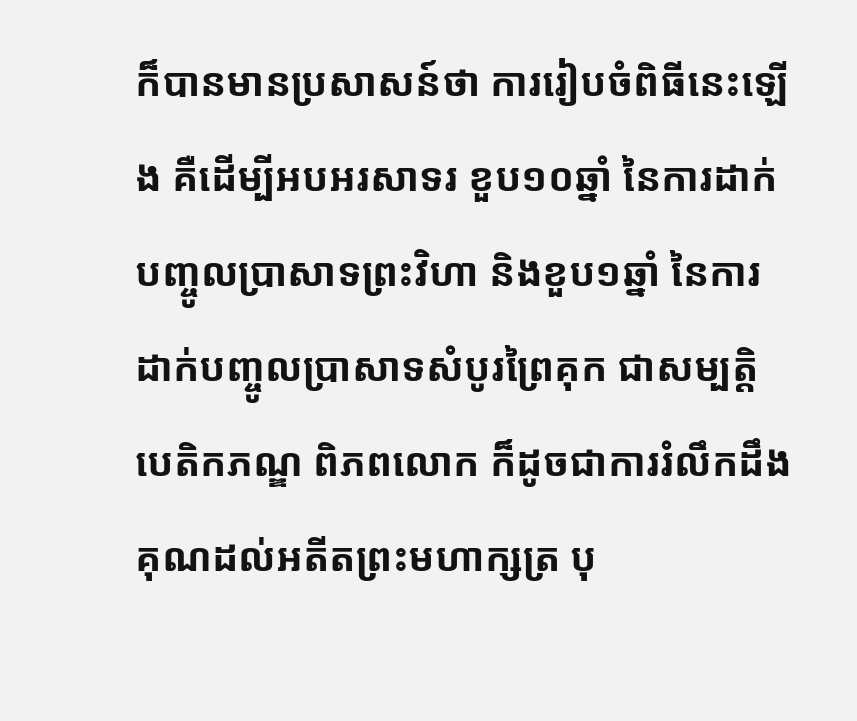ក៏បានមានប្រសាសន៍ថា ការរៀបចំពិធីនេះឡើង គឺដើម្បីអបអរសាទរ ខួប១០ឆ្នាំ នៃការដាក់បញ្ចូលប្រាសាទព្រះវិហា និងខួប១ឆ្នាំ នៃការដាក់បញ្ចូលប្រាសាទសំបូរព្រៃគុក ជាសម្បត្តិបេតិកភណ្ឌ ពិភពលោក ក៏ដូចជាការរំលឹកដឹងគុណដល់អតីតព្រះមហាក្សត្រ បុ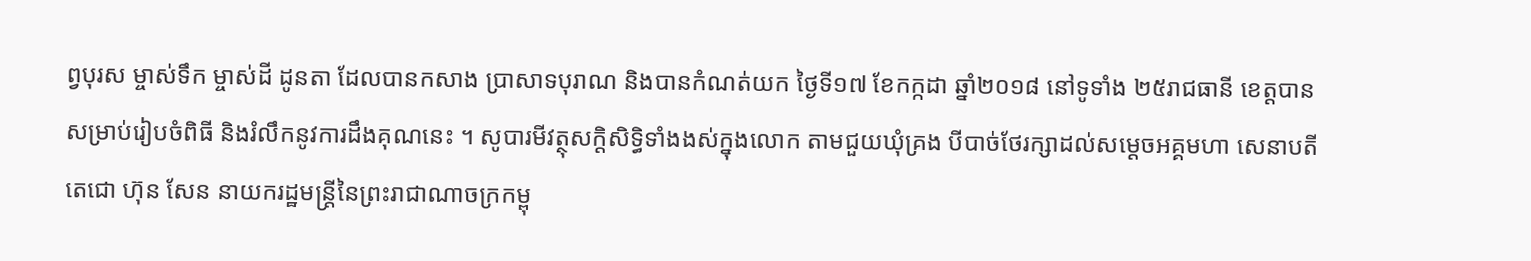ព្វបុរស ម្ចាស់ទឹក ម្ចាស់ដី ដូនតា ដែលបានកសាង ប្រាសាទបុរាណ និងបានកំណត់យក ថ្ងៃទី១៧ ខែកក្កដា ឆ្នាំ២០១៨ នៅទូទាំង ២៥រាជធានី ខេត្តបានសម្រាប់រៀបចំពិធី និងរំលឹកនូវការដឹងគុណនេះ ។ សូបារមីវត្ថុសក្តិសិទ្ធិទាំងងស់ក្នុងលោក តាមជួយឃុំគ្រង បីបាច់ថែរក្សាដល់សម្តេចអគ្គមហា សេនាបតីតេជោ ហ៊ុន សែន នាយករដ្ឋមន្រ្តីនៃព្រះរាជាណាចក្រកម្ពុ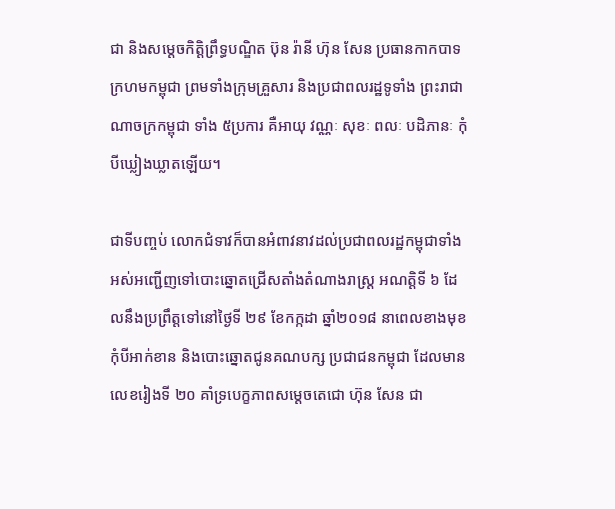ជា និងសម្តេចកិត្តិព្រឹទ្ធបណ្ឌិត ប៊ុន រ៉ានី ហ៊ុន សែន ប្រធានកាកបាទក្រហមកម្ពុជា ព្រមទាំងក្រុមគ្រួសារ និងប្រជាពលរដ្ឋទូទាំង ព្រះរាជាណាចក្រកម្ពុជា ទាំង ៥ប្រការ គឺអាយុ វណ្ណៈ សុខៈ ពលៈ បដិភានៈ កុំបីឃ្លៀងឃ្លាតឡើយ។

ជាទីបញ្ចប់ លោកជំទាវក៏បានអំពាវនាវដល់ប្រជាពលរដ្ឋកម្ពុជាទាំងអស់អញ្ជើញទៅបោះឆ្នោតជ្រើសតាំងតំណាងរាស្រ្ត អណត្តិទី ៦ ដែលនឹងប្រព្រឹត្តទៅនៅថ្ងៃទី ២៩ ខែកក្កដា ឆ្នាំ២០១៨ នាពេលខាងមុខកុំបីអាក់ខាន និងបោះឆ្នោតជូនគណបក្ស ប្រជាជនកម្ពុជា ដែលមានលេខរៀងទី ២០ គាំទ្របេក្ខភាពសម្តេចតេជោ ហ៊ុន សែន ជា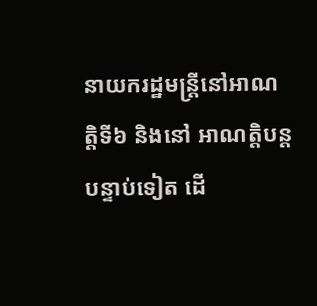នាយករដ្ឋមន្រ្តីនៅអាណត្តិទី៦ និងនៅ អាណត្តិបន្តបន្ទាប់ទៀត ដើ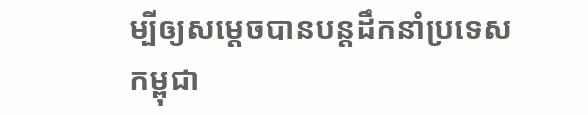ម្បីឲ្យសម្តេចបានបន្តដឹកនាំប្រទេសកម្ពុជា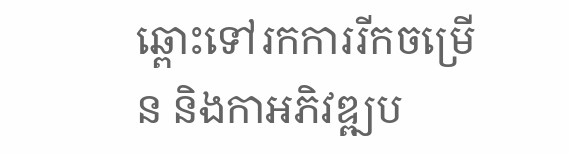ឆ្ពោះទៅរកការរីកចម្រើន និងកាអភិវឌ្ឍប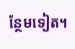ន្ថែមទៀត។